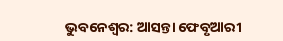ଭୁବନେଶ୍ବର: ଆସନ୍ତା ଫେବୃଆରୀ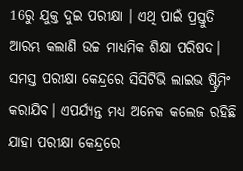16ରୁ ଯୁକ୍ତ ଦୁଇ ପରୀକ୍ଷା । ଏଥି ପାଇଁ ପ୍ରସ୍ତୁତି ଆରମ୍ଭ କଲାଣି ଉଚ୍ଚ ମାଧ୍ୟମିକ ଶିକ୍ଷା ପରିଷଦ। ସମସ୍ତ ପରୀକ୍ଷା କେନ୍ଦ୍ରରେ ସିସିଟିଭି ଲାଇଭ ଷ୍ଟ୍ରିମିଂ କରାଯିବ। ଏପର୍ଯ୍ୟନ୍ତ ମଧ୍ୟ ଅନେକ କଲେଜ ରହିଛି ଯାହା ପରୀକ୍ଷା କେନ୍ଦ୍ରରେ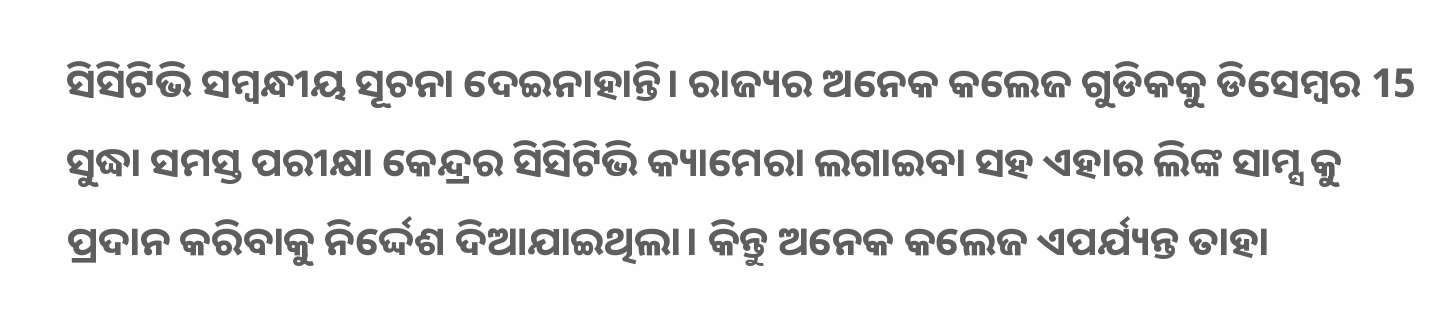ସିସିଟିଭି ସମ୍ବନ୍ଧୀୟ ସୂଚନା ଦେଇନାହାନ୍ତି। ରାଜ୍ୟର ଅନେକ କଲେଜ ଗୁଡିକକୁ ଡିସେମ୍ବର 15 ସୁଦ୍ଧା ସମସ୍ତ ପରୀକ୍ଷା କେନ୍ଦ୍ରର ସିସିଟିଭି କ୍ୟାମେରା ଲଗାଇବା ସହ ଏହାର ଲିଙ୍କ ସାମ୍ସ କୁ ପ୍ରଦାନ କରିବାକୁ ନିର୍ଦ୍ଦେଶ ଦିଆଯାଇଥିଲା। କିନ୍ତୁ ଅନେକ କଲେଜ ଏପର୍ଯ୍ୟନ୍ତ ତାହା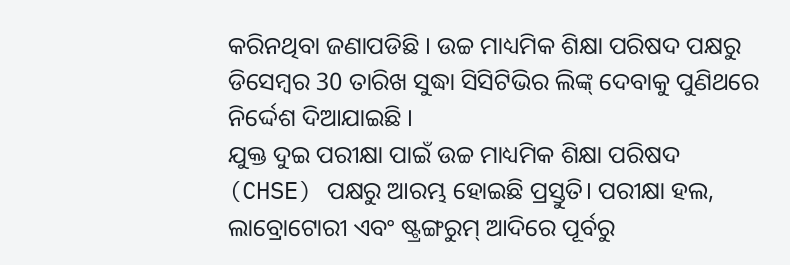କରିନଥିବା ଜଣାପଡିଛି । ଉଚ୍ଚ ମାଧ୍ୟମିକ ଶିକ୍ଷା ପରିଷଦ ପକ୍ଷରୁ ଡିସେମ୍ବର 30 ତାରିଖ ସୁଦ୍ଧା ସିସିଟିଭିର ଲିଙ୍କ୍ ଦେବାକୁ ପୁଣିଥରେ ନିର୍ଦ୍ଦେଶ ଦିଆଯାଇଛି ।
ଯୁକ୍ତ ଦୁଇ ପରୀକ୍ଷା ପାଇଁ ଉଚ୍ଚ ମାଧ୍ୟମିକ ଶିକ୍ଷା ପରିଷଦ (CHSE) ପକ୍ଷରୁ ଆରମ୍ଭ ହୋଇଛି ପ୍ରସ୍ତୁତି। ପରୀକ୍ଷା ହଲ, ଲାବ୍ରୋଟୋରୀ ଏବଂ ଷ୍ଟ୍ରଙ୍ଗରୁମ୍ ଆଦିରେ ପୂର୍ବରୁ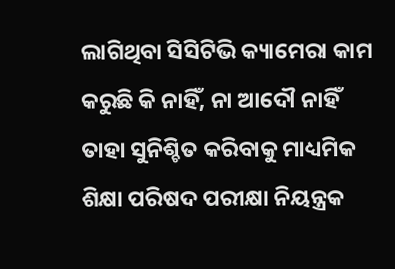ଲାଗିଥିବା ସିସିଟିଭି କ୍ୟାମେରା କାମ କରୁଛି କି ନାହିଁ, ନା ଆଦୌ ନାହିଁ ତାହା ସୁନିଶ୍ଚିତ କରିବାକୁ ମାଧ୍ୟମିକ ଶିକ୍ଷା ପରିଷଦ ପରୀକ୍ଷା ନିୟନ୍ତ୍ରକ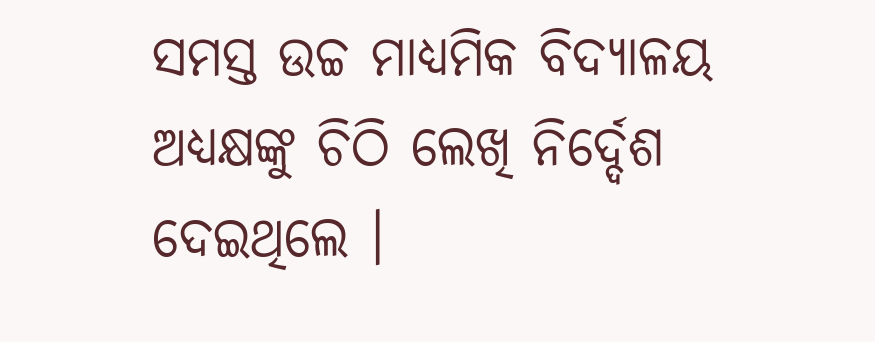ସମସ୍ତ ଉଚ୍ଚ ମାଧ୍ୟମିକ ବିଦ୍ୟାଳୟ ଅଧ୍ୟକ୍ଷଙ୍କୁ ଚିଠି ଲେଖି ନିର୍ଦ୍ଦେଶ ଦେଇଥିଲେ ।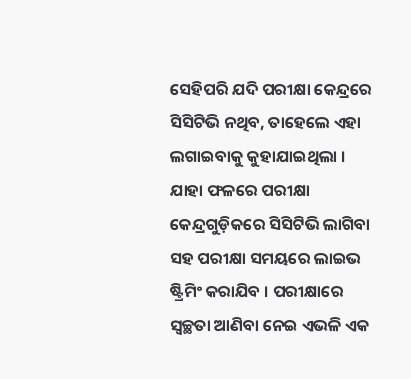ସେହିପରି ଯଦି ପରୀକ୍ଷା କେନ୍ଦ୍ରରେ ସିସିଟିଭି ନଥିବ, ତାହେଲେ ଏହା ଲଗାଇବାକୁ କୁହାଯାଇଥିଲା । ଯାହା ଫଳରେ ପରୀକ୍ଷା କେନ୍ଦ୍ରଗୁଡ଼ିକରେ ସିସିଟିଭି ଲାଗିବା ସହ ପରୀକ୍ଷା ସମୟରେ ଲାଇଭ ଷ୍ଟ୍ରିମିଂ କରାଯିବ । ପରୀକ୍ଷାରେ ସ୍ବଚ୍ଛତା ଆଣିବା ନେଇ ଏଭଳି ଏକ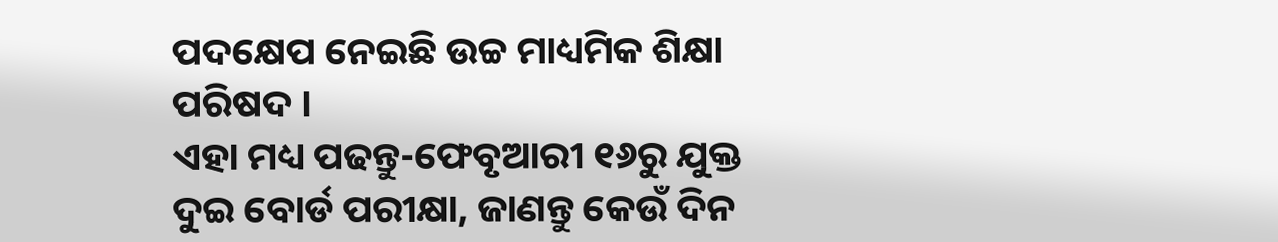ପଦକ୍ଷେପ ନେଇଛି ଉଚ୍ଚ ମାଧ୍ୟମିକ ଶିକ୍ଷା ପରିଷଦ ।
ଏହା ମଧ୍ୟ ପଢନ୍ତୁ-ଫେବୃଆରୀ ୧୬ରୁ ଯୁକ୍ତ ଦୁଇ ବୋର୍ଡ ପରୀକ୍ଷା, ଜାଣନ୍ତୁ କେଉଁ ଦିନ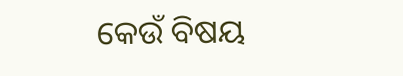କେଉଁ ବିଷୟ